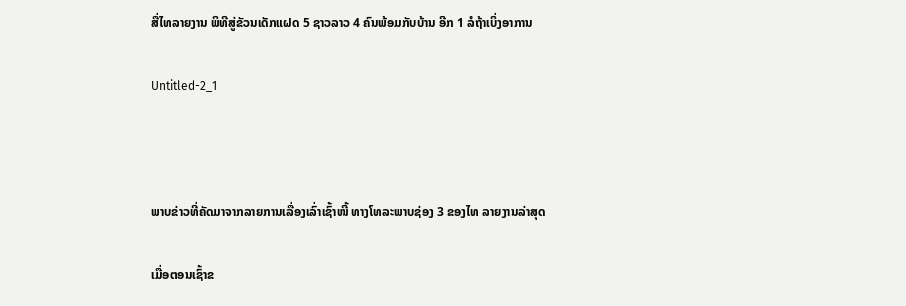ສື່ໄທລາຍງານ ພິທີສູ່ຂັວນເດັກແຝດ 5 ຊາວລາວ 4 ຄົນພ້ອມກັບບ້ານ ອີກ 1 ລໍຖ້າເບິ່ງອາການ

Untitled-2_1



ພາບຂ່າວທີ່ຄັດມາຈາກລາຍການເລື່ອງເລົ່າເຊົ້າໜີ້ ທາງໂທລະພາບຊ່ອງ 3 ຂອງໄທ ລາຍງານລ່າສຸດ

ເມື່ອຕອນເຊົ້າຂ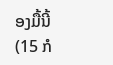ອງມື້ນີ້ (15 ກໍ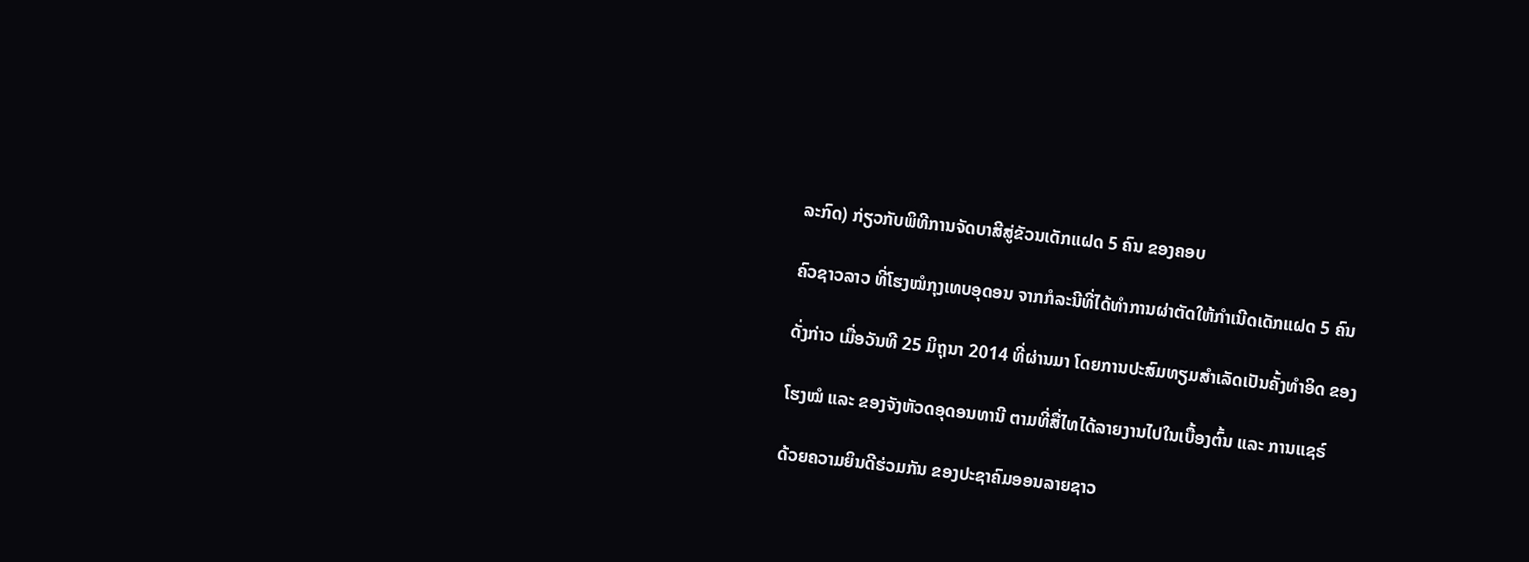ລະກົດ) ກ່ຽວກັບພິທີການຈັດບາສີສູ່ຂັວນເດັກແຝດ 5 ຄົນ ຂອງຄອບ

ຄົວຊາວລາວ ທີ່ໂຮງໝໍກຸງເທບອຸດອນ ຈາກກໍລະນີທີ່ໄດ້ທຳການຜ່າຕັດໃຫ້ກຳເນີດເດັກແຝດ 5 ຄົນ

ດັ່ງກ່າວ ເມື່ອວັນທີ 25 ມິຖຸນາ 2014 ທີ່ຜ່ານມາ ໂດຍການປະສົມທຽມສຳເລັດເປັນຄັ້ງທຳອິດ ຂອງ

ໂຮງໝໍ ແລະ ຂອງຈັງຫັວດອຸດອນທານີ ຕາມທີ່ສື່ໄທໄດ້ລາຍງານໄປໃນເບື້ອງຕົ້ນ ແລະ ການແຊຣ໌

ດ້ວຍຄວາມຍິນດີຮ່ວມກັນ ຂອງປະຊາຄົມອອນລາຍຊາວ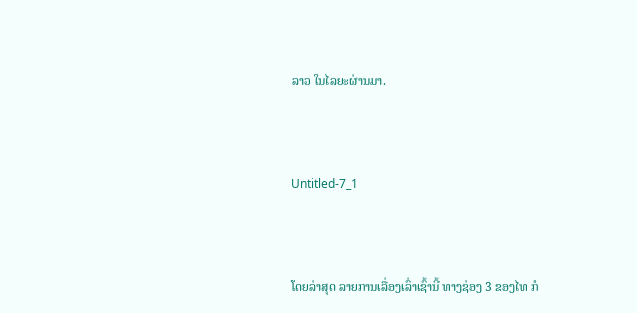ລາວ ໃນໄລຍະຜ່ານມາ.



Untitled-7_1



ໂດຍລ່າສຸດ ລາຍການເລື່ອງເລົ່າເຊົ້ານີ້ ທາງຊ່ອງ 3 ຂອງໄທ ກໍ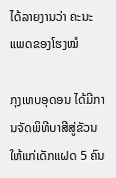ໄດ້ລາຍງານວ່າ ຄະນະແພດຂອງໂຮງໝໍ

ກຸງເທບອຸດອນ ໄດ້ມີການຈັດພິທີບາສີສູ່ຂັວນໃຫ້ແກ່ເດັກແຝດ 5 ຄົນ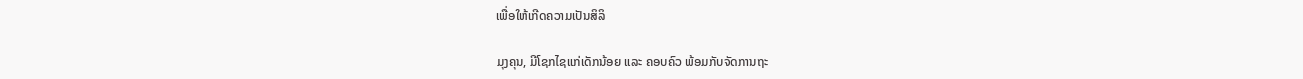ເພື່ອໃຫ້ເກີດຄວາມເປັນສິລິ

ມຸງຄຸນ, ມີໂຊກໄຊແກ່ເດັກນ້ອຍ ແລະ ຄອບຄົວ ພ້ອມກັບຈັດການຖະ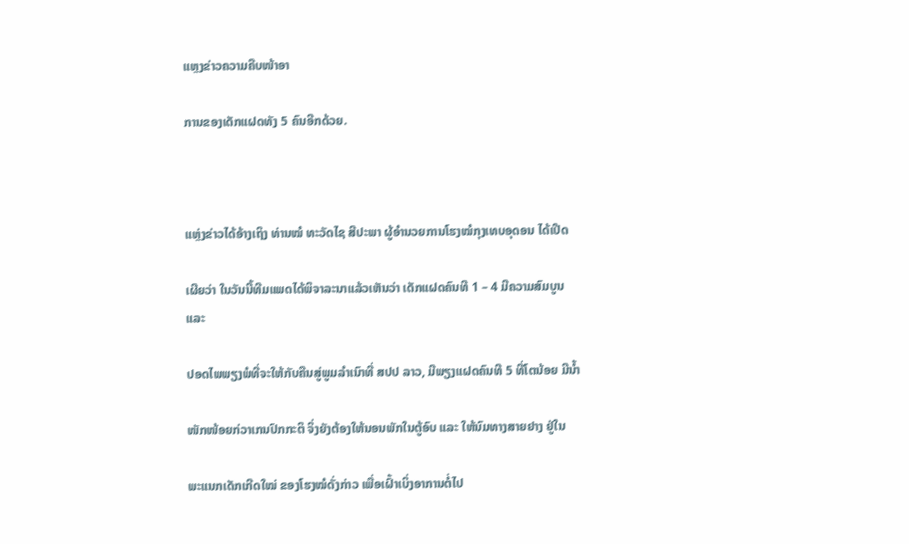ແຫຼງຂ່າວຄວາມຄືບໜ້າອາ

ການຂອງເດັກແຝດທັງ 5 ຄົນອີກດ້ວຍ.



ແຫຼ່ງຂ່າວໄດ້ອ້າງເຖິງ ທ່ານໝໍ ທະວັດໄຊ ສີປະພາ ຜູ້ອຳນວຍການໂຮງໝໍກຸງເທບອຸດອນ ໄດ້ເປີດ

ເຜີຍວ່າ ໃນວັນນີ້ທີມແພດໄດ້ພິຈາລະນາແລ້ວເຫັນວ່າ ເດັກແຝດຄົນທີ 1 – 4 ມີຄວາມສົມບູນ ແລະ

ປອດໄພພຽງພໍທີ່ຈະໃຫ້ກັບຄືນສູ່ພູມລຳເນົາທີ່ ສປປ ລາວ, ມີພຽງແຝດຄົນທີ 5 ທີ່ໂຕນ້ອຍ ມີນ້ຳ

ໜັກໜ້ອຍກ່ວາເກນປົກກະຕິ ຈິ່ງຍັງຕ້ອງໃຫ້ນອນພັກໃນຕູ້ອົບ ແລະ ໃຫ້ນົມທາງສາຍຢາງ ຢູ່ໃນ

ພະແນກເດັກເກີດໃໝ່ ຂອງໂຮງໝໍດັ່ງກ່າວ ເພື່ອເຝົ້າເບິ່ງອາການຕໍ່ໄປ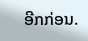ອີກກ່ອນ.